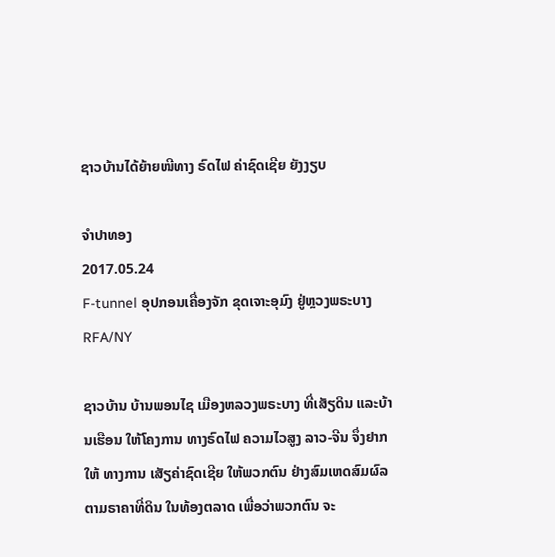ຊາວບ້ານໄດ້ຍ້າຍໜີທາງ ຣົດໄຟ ຄ່າຊົດເຊີຍ ຍັງງຽບ

ຈໍາປາທອງ
2017.05.24
F-tunnel ອຸປກອນເຄື່ອງຈັກ ຂຸດເຈາະອຸມົງ ຢູ່ຫຼວງພຣະບາງ
RFA/NY

ຊາວບ້ານ ບ້ານພອນໄຊ ເມືອງຫລວງພຣະບາງ ທີ່ເສັຽດິນ ແລະບ້ານເຮືອນ ໃຫ້ໂຄງການ ທາງຣົດໄຟ ຄວາມໄວສູງ ລາວ-ຈີນ ຈຶ່ງຢາກໃຫ້ ທາງການ ເສັຽຄ່າຊົດເຊີຍ ໃຫ້ພວກຕົນ ຢ່າງສົມເຫດສົມຜົລ ຕາມຣາຄາທີ່ດິນ ໃນທ້ອງຕລາດ ເພື່ອວ່າພວກຕົນ ຈະ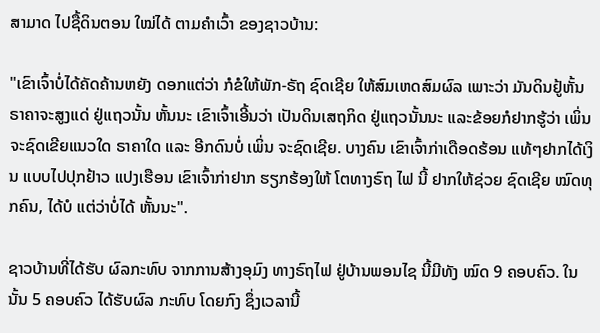ສາມາດ ໄປຊື້ດິນຕອນ ໃໝ່ໄດ້ ຕາມຄໍາເວົ້າ ຂອງຊາວບ້ານ:

"ເຂົາເຈົ້າບໍ່ໄດ້ຄັດຄ້ານຫຍັງ ດອກແຕ່ວ່າ ກໍຂໍໃຫ້ພັກ-ຣັຖ ຊົດເຊີຍ ໃຫ້ສົມເຫດສົມຜົລ ເພາະວ່າ ມັນດິນຢູ້ຫັ້ນ ຣາຄາຈະສູງແດ່ ຢູ່ແຖວນັ້ນ ຫັ້ນນະ ເຂົາເຈົ້າເອີ້ນວ່າ ເປັນດິນເສຖກິດ ຢູ່ແຖວນັ້ນນະ ແລະຂ້ອຍກໍຢາກຮູ້ວ່າ ເພິ່ນຈະຊົດເຂີຍແນວໃດ ຣາຄາໃດ ແລະ ອີກດົນບໍ່ ເພິ່ນ ຈະຊົດເຊີຍ. ບາງຄົນ ເຂົາເຈົ້າກ່າເດືອດຮ້ອນ ແທ້ໆຢາກໄດ້ເງິນ ແບບໄປປຸກຢ້າວ ແປງເຮືອນ ເຂົາເຈົ້າກ່າຢາກ ຮຽກຮ້ອງໃຫ້ ໂຕທາງຣົຖ ໄຟ ນີ້ ຢາກໃຫ້ຊ່ວຍ ຊົດເຊີຍ ໝົດທຸກຄົນ, ໄດ້ບໍ ແຕ່ວ່າບໍ່ໄດ້ ຫັ້ນນະ".

ຊາວບ້ານທີ່ໄດ້ຮັບ ຜົລກະທົບ ຈາກການສ້າງອຸມົງ ທາງຣົຖໄຟ ຢູ່ບ້ານພອນໄຊ ນີ້ມີທັງ ໝົດ 9 ຄອບຄົວ. ໃນນັ້ນ 5 ຄອບຄົວ ໄດ້ຮັບຜົລ ກະທົບ ໂດຍກົງ ຊຶ່ງເວລານີ້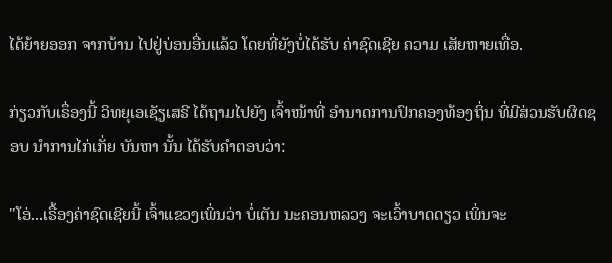ໄດ້ຍ້າຍອອກ ຈາກບ້ານ ໄປຢູ່ບ່ອນອື່ນແລ້ວ ໂດຍທີ່ຍັງບໍ່ໄດ້ຮັບ ຄ່າຊົດເຊີຍ ຄວາມ ເສັຍຫາຍເທື່ອ.

ກ່ຽວກັບເຣຶ່ອງນີ້ ວິທຍຸເອເຊັຽເສຣີ ໄດ້ຖາມໄປຍັງ ເຈົ້າໜ້າທີ່ ອໍານາດການປົກຄອງທ້ອງຖິ່ນ ທີ່ມີສ່ວນຮັບຜິດຊອບ ນໍາການໄກ່ເກັ່ຍ ບັນຫາ ນັ້ນ ໄດ້ຮັບຄໍາຕອບວ່າ:

"ໂອ່...ເຣື້ອງຄ່າຊົດເຊີຍນີ້ ເຈົ້າແຂວງເພິ່ນວ່າ ບໍ່ເຕັນ ນະຄອນຫລວງ ຈະເວົ້າບາດດຽວ ເພິ່ນຈະ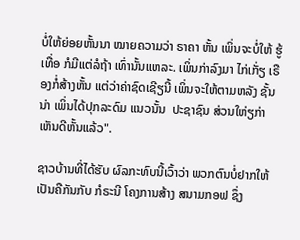ບໍ່ໃຫ້ຍ່ອຍຫັ້ນນາ ໝາຍຄວາມວ່າ ຣາຄາ ຫັ້ນ ເພິ່ນຈະບໍ່ໃຫ້ ຮູ້ເທື່ອ ກໍມີແຕ່ລໍຖ້າ ເທົ່ານັ້ນແຫລະ. ເພິ່ນກ່າລົງມາ ໄກ່ເກັ່ຽ ເຣືອງກໍ່ສ້າງຫັ້ນ ແຕ່ວ່າຄ່າຊົດເຊີຽນີ້ ເພິ່ນຈະໃຫ້ຕາມຫລັງ ຊັ້ນນ່າ ເພິ່ນໄດ້ປຸກລະດົມ ແນວນັ້ນ  ປະຊາຊົນ ສ່ວນໃຫ່ຽກ່າ ເຫັນດີຫັ້ນແລ້ວ".

ຊາວບ້ານທີ່ໄດ້ຮັບ ຜົລກະທົບນີ້ເວົ້າວ່າ ພວກຕົນບໍ່ຢາກໃຫ້ ເປັນຄືກັນກັບ ກໍຣະນີ ໂຄງການສ້າງ ສນາມກອຟ ຊຶ່ງ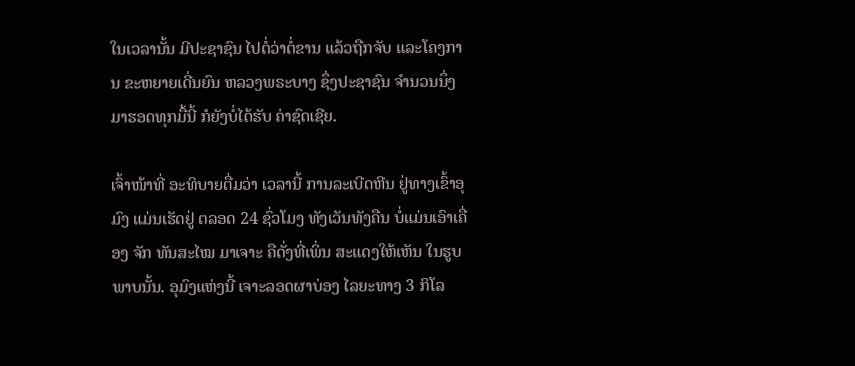ໃນເວລານັ້ນ ມີປະຊາຊົນ ໄປຕໍ່ວ່າຕໍ່ຂານ ແລ້ວຖືກຈັບ ແລະໂຄງການ ຂະຫຍາຍເດີ່ນຍົນ ຫລວງພຣະບາງ ຊຶ່ງປະຊາຊົນ ຈໍານວນນຶ່ງ ມາຮອດທຸກມື້ນີ້ ກໍຍັງບໍ່ໄດ້ຮັບ ຄ່າຊົດເຊີຍ.

ເຈົ້າໜ້າທີ່ ອະທິບາຍຕື່ມວ່າ ເວລານີ້ ການລະເບີດຫີນ ຢູ່ທາງເຂົ້າອຸມົງ ແມ່ນເຮັດຢູ່ ຕລອດ 24 ຊົ່ວໂມງ ທັງເວັນທັງຄືນ ບໍ່ແມ່ນເອົາເຄື່ອງ ຈັກ ທັນສະໄໝ ມາເຈາະ ຄືດັ່ງທີ່ເພິ່ນ ສະແດງໃຫ້ເຫັນ ໃນຮູບພາບນັ້ນ. ອຸມົງແຫ່ງນີ້ ເຈາະລອດຜາບ່ອງ ໄລຍະທາງ 3 ກິໂລ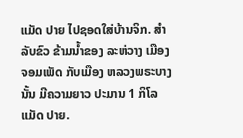ແມັດ ປາຍ ໄປຊອດໃສ່ບ້ານຈິກ. ສໍາລັບຂົວ ຂ້າມນໍ້າຂອງ ລະຫ່ວາງ ເມືອງຈອມເພັດ ກັບເມືອງ ຫລວງພຣະບາງ ນັ້ນ ມີຄວາມຍາວ ປະມານ 1 ກິໂລແມັດ ປາຍ.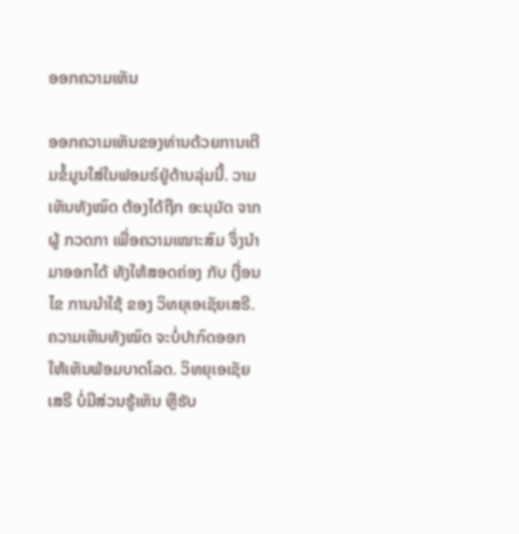ອອກຄວາມເຫັນ

ອອກຄວາມເຫັນຂອງທ່ານດ້ວຍການເຕີມຂໍ້ມູນໃສ່ໃນຟອມຣ໌ຢູ່ດ້ານລຸ່ມນີ້. ວາມເຫັນທັງໝົດ ຕ້ອງໄດ້ຖືກ ອະນຸມັດ ຈາກຜູ້ ກວດກາ ເພື່ອຄວາມເໝາະສົມ ຈຶ່ງນໍາມາອອກໄດ້ ທັງໃຫ້ສອດຄ່ອງ ກັບ ເງື່ອນໄຂ ການນຳໃຊ້ ຂອງ ວິທຍຸເອເຊັຍເສຣີ. ຄວາມເຫັນທັງໝົດ ຈະບໍ່ປາກົດອອກ ໃຫ້ເຫັນພ້ອມບາດໂລດ. ວິທຍຸເອເຊັຍເສຣີ ບໍ່ມີສ່ວນຮູ້ເຫັນ ຫຼືຮັບ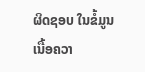ຜິດຊອບ ໃນຂໍ້ມູນເນື້ອຄວາ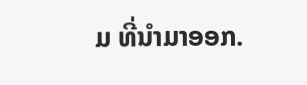ມ ທີ່ນໍາມາອອກ.